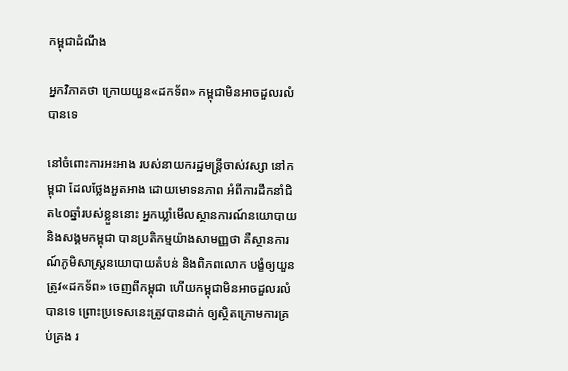កម្ពុជាដំណឹង

អ្នកវិភាគថា ក្រោយយួន«ដកទ័ព» កម្ពុជាមិនអាចដួលរលំបានទេ

នៅចំពោះការអះអាង របស់នាយករដ្ឋមន្ត្រីចាស់វស្សា នៅកម្ពុជា ដែលថ្លែងអួតអាង ដោយមោទនភាព អំពីការដឹកនាំជិត៤០ឆ្នាំរបស់ខ្លួននោះ អ្នកឃ្លាំមើលស្ថានការណ៍នយោបាយ និងសង្គមកម្ពុជា បានប្រតិកម្មយ៉ាងសាមញ្ញថា គឺស្ថានការណ៍ភូមិសាស្ត្រនយោបាយតំបន់ និងពិភពលោក បង្ខំឲ្យយួនត្រូវ«ដកទ័ព» ចេញពីកម្ពុជា ហើយកម្ពុជាមិនអាចដួលរលំបានទេ ព្រោះប្រទេសនេះត្រូវបានដាក់ ឲ្យស្ថិតក្រោមការគ្រប់គ្រង រ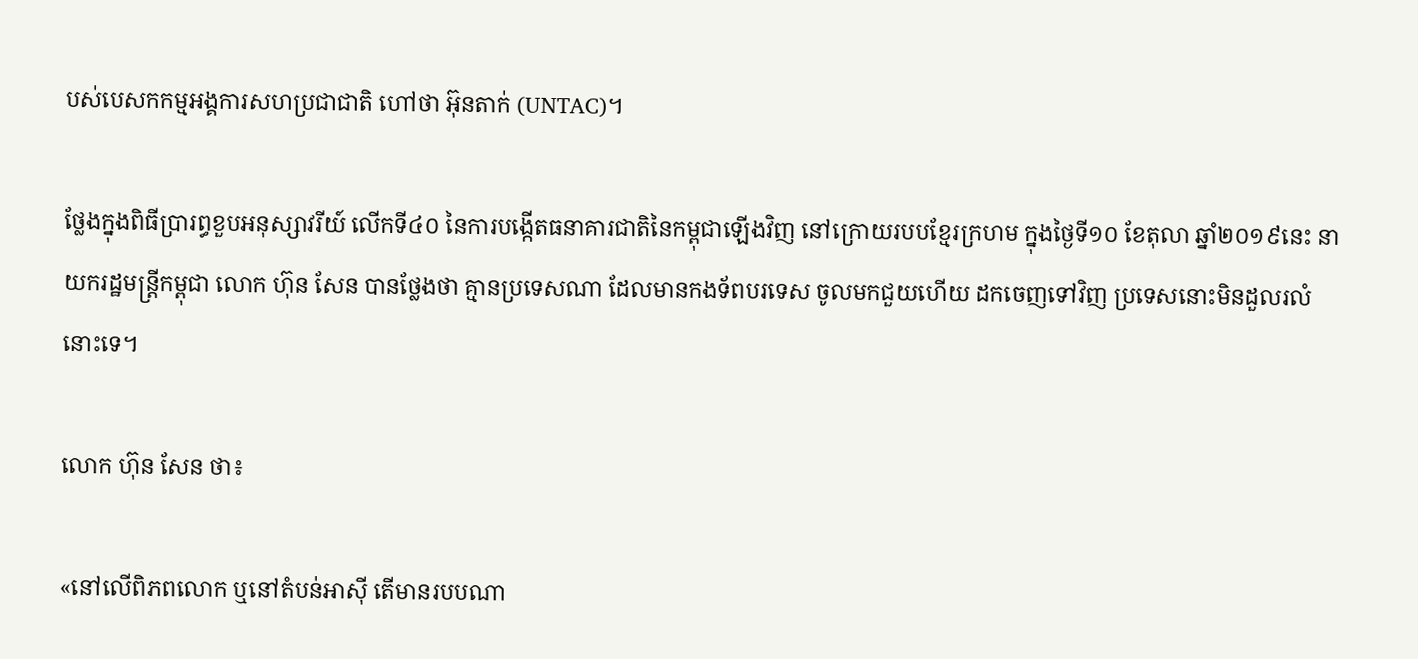បស់បេសកកម្មអង្គការសហប្រជាជាតិ ហៅថា អ៊ុនតាក់ (UNTAC)។

ថ្លែងក្នុងពិធីប្រារព្ធខួបអនុស្សាវរីយ៍ លើកទី៤០ នៃការបង្កើតធនាគារជាតិនៃកម្ពុជាឡើងវិញ នៅក្រោយរបបខ្មែរក្រហម ក្នុងថ្ងៃទី១០ ខែតុលា ឆ្នាំ២០១៩នេះ នាយករដ្ឋមន្ត្រីកម្ពុជា លោក ហ៊ុន សែន បានថ្លែងថា គ្មានប្រទេសណា ដែលមានកងទ័ពបរទេស ចូលមកជួយហើយ ដកចេញទៅវិញ ប្រទេសនោះមិនដួលរលំនោះទេ។

លោក ហ៊ុន សែន ថា៖

«នៅលើពិភពលោក ឬនៅតំបន់អាស៊ី តើមានរបបណា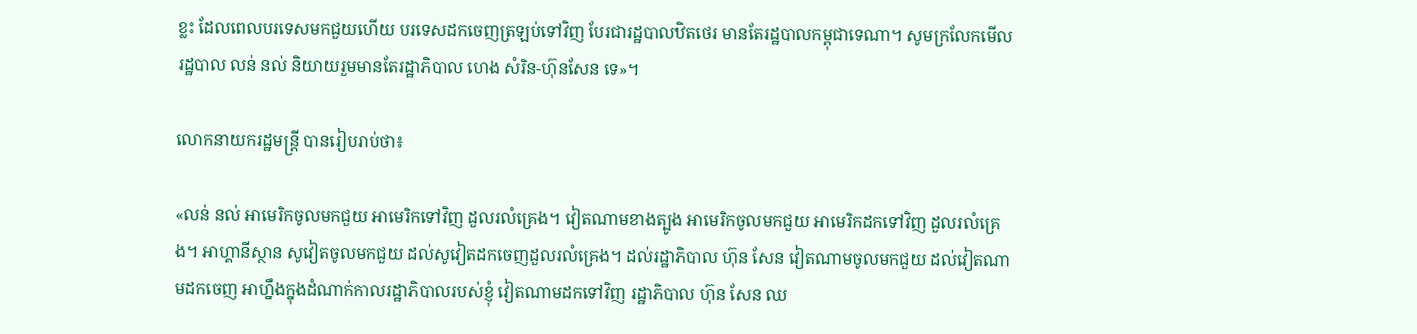ខ្លះ ដែលពេលបរទេសមកជួយហើយ បរទេសដកចេញត្រឡប់ទៅវិញ បែរជារដ្ឋបាលឋិតថេរ មានតែរដ្ឋបាលកម្ពុជាទេណា។ សូមក្រលែកមើលរដ្ឋបាល លន់ នល់ និយាយរួមមានតែរដ្ឋាភិបាល ហេង សំរិន-ហ៊ុនសែន ទេ»។

លោកនាយករដ្ឋមន្ត្រី បានរៀបរាប់ថា៖

«លន់ នល់ អាមេរិកចូលមកជួយ អាមេរិកទៅវិញ ដួលរលំគ្រេង។ វៀតណាមខាងត្បូង អាមេរិកចូលមកជួយ អាមេរិកដកទៅវិញ ដួលរលំគ្រេង។ អាហ្គានីស្ថាន សូវៀតចូលមកជួយ ដល់សូវៀតដកចេញដួលរលំគ្រេង។ ដល់រដ្ឋាភិបាល ហ៊ុន សែន វៀតណាមចូលមកជួយ ដល់វៀតណាមដកចេញ អាហ្នឹងក្នុងដំណាក់កាលរដ្ឋាភិបាលរបស់ខ្ញុំ វៀតណាមដកទៅវិញ រដ្ឋាភិបាល ហ៊ុន សែន ឈ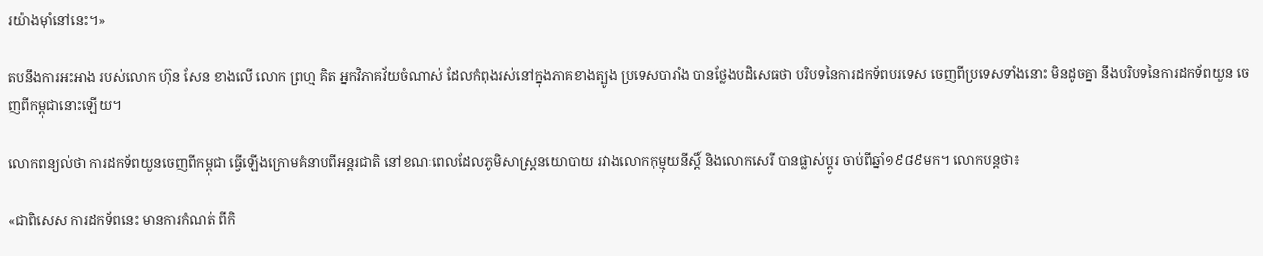រយ៉ាងម៉ាំនៅនេះ។»

តបនឹងការអះអាង របស់លោក ហ៊ុន សែន ខាងលើ លោក ព្រហ្ម គិត អ្នកវិភាគវ័យចំណាស់ ដែលកំពុងរស់នៅក្នុងភាគខាងត្បូង ប្រទេសបារាំង បានថ្លែងបដិសេធថា បរិបទនៃការដកទ័ពបរទេស ចេញពីប្រទេសទាំងនោះ មិនដូចគ្នា នឹងបរិបទនៃការដកទ័ពយួន ចេញពីកម្ពុជានោះឡើយ។

លោកពន្យល់ថា ការដកទ័ពយួនចេញពីកម្ពុជា ធ្វើឡើងក្រោមគំនាបពីអន្តរជាតិ នៅខណៈពេលដែលភូមិសាស្ត្រនយោបាយ រវាងលោកកុម្មុយនីស្ដិ៍ និងលោកសេរី បានផ្លាស់ប្ដូរ ចាប់ពីឆ្នាំ១៩៨៩មក។ លោកបន្តថា៖

«ជាពិសេស ការដកទ័ពនេះ មានការកំណត់ ពីកិ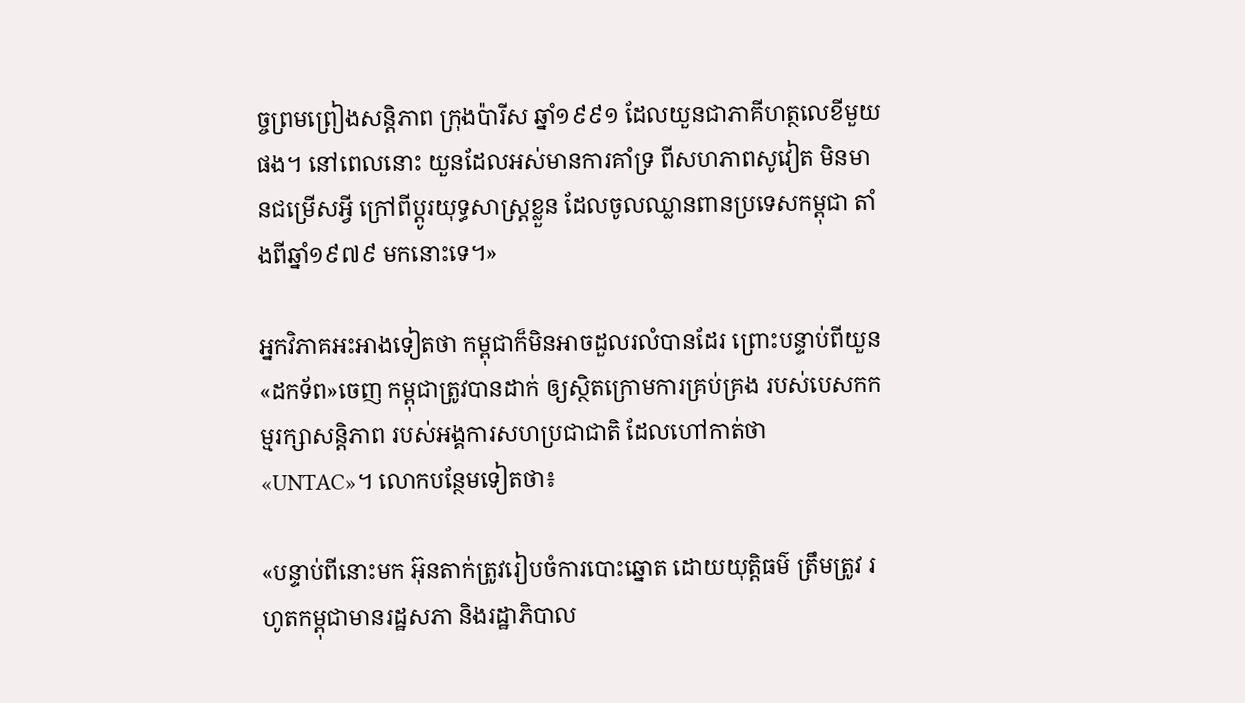ច្ចព្រមព្រៀងសន្តិភាព ក្រុងប៉ារីស ឆ្នាំ១៩៩១ ដែលយួនជាភាគីហត្ថលេខីមួយផង។ នៅពេលនោះ យួនដែលអស់មានការគាំទ្រ ពីសហភាពសូវៀត មិនមានជម្រើសអ្វី ក្រៅពីប្ដូរយុទ្ធសាស្ត្រខ្លួន ដែលចូលឈ្លានពានប្រទេសកម្ពុជា តាំងពីឆ្នាំ១៩៧៩ មកនោះទេ។»

អ្នកវិភាគអះអាងទៀតថា កម្ពុជាក៏មិនអាចដួលរលំបានដែរ ព្រោះបន្ទាប់ពីយួន«ដកទ័ព»ចេញ កម្ពុជាត្រូវបានដាក់ ឲ្យស្ថិតក្រោមការគ្រប់គ្រង របស់បេសកកម្មរក្សាសន្តិភាព របស់អង្គការសហប្រជាជាតិ ដែលហៅកាត់ថា «UNTAC»។ លោកបន្ថែមទៀតថា៖

«បន្ទាប់ពីនោះមក អ៊ុនតាក់ត្រូវរៀបចំការបោះឆ្នោត ដោយយុត្តិធម៌ ត្រឹមត្រូវ រហូតកម្ពុជាមានរដ្ឋសភា និងរដ្ឋាភិបាល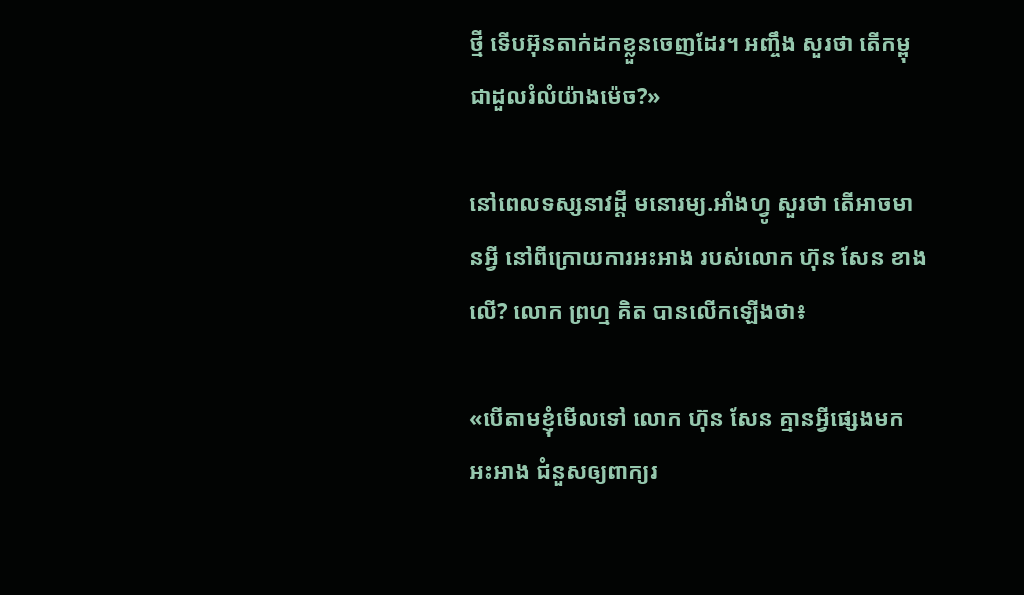ថ្មី ទើបអ៊ុនតាក់ដកខ្លួនចេញដែរ។ អញ្ចឹង សួរថា តើកម្ពុជាដួលរំលំយ៉ាងម៉េច?»

នៅពេលទស្សនាវដ្ដី មនោរម្យ.អាំងហ្វូ សួរថា តើអាចមានអ្វី នៅពីក្រោយការអះអាង របស់លោក ហ៊ុន សែន ខាងលើ? លោក ព្រហ្ម គិត បានលើកឡើងថា៖

«បើតាមខ្ញុំមើលទៅ លោក ហ៊ុន សែន គ្មានអ្វីផ្សេងមកអះអាង ជំនួសឲ្យពាក្យរ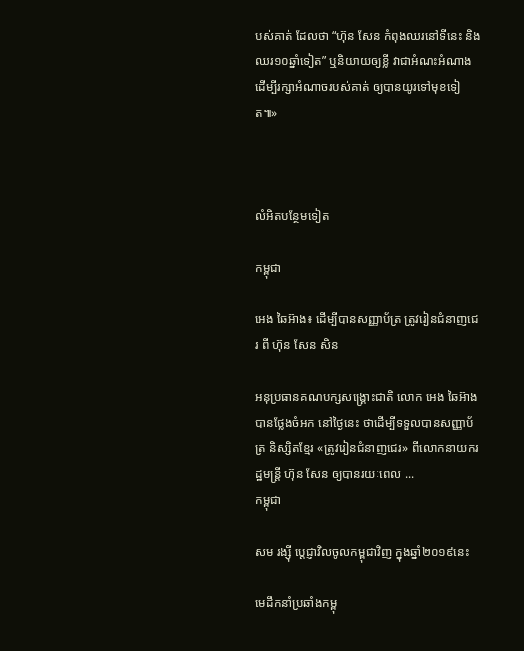បស់គាត់ ដែលថា “ហ៊ុន សែន កំពុងឈរនៅទីនេះ និងឈរ១០ឆ្នាំទៀត” ឬនិយាយឲ្យខ្លី វាជាអំណះអំណាង ដើម្បីរក្សាអំណាចរបស់គាត់ ឲ្យបានយូរទៅមុខទៀត៕»



លំអិតបន្ថែមទៀត

កម្ពុជា

អេង ឆៃអ៊ាង៖ ដើម្បីបានសញ្ញាប័ត្រ ត្រូវរៀនជំនាញជេរ ពី ហ៊ុន សែន សិន

អនុប្រធានគណបក្សសង្គ្រោះជាតិ លោក អេង ឆៃអ៊ាង បានថ្លែងចំអក នៅថ្ងៃនេះ ថាដើម្បីទទួលបានសញ្ញាប័ត្រ និស្សិតខ្មែរ «ត្រូវរៀនជំនាញជេរ» ពីលោកនាយករដ្ឋមន្ត្រី ហ៊ុន សែន ឲ្យបានរយៈពេល ...
កម្ពុជា

សម រង្ស៊ី ប្ដេជ្ញាវិលចូលកម្ពុជាវិញ ក្នុងឆ្នាំ២០១៩នេះ

មេដឹកនាំប្រឆាំងកម្ពុ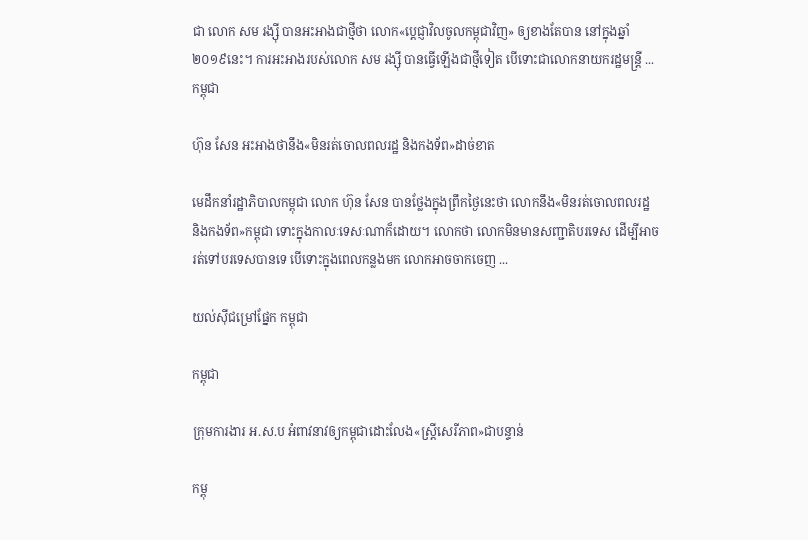ជា លោក សម រង្ស៊ី បានអះអាងជាថ្មីថា លោក«ប្ដេជ្ញាវិលចូលកម្ពុជាវិញ» ឲ្យខាងតែបាន នៅក្នុងឆ្នាំ២០១៩នេះ។ ការអះអាងរបស់លោក សម រង្ស៊ី បានធ្វើឡើងជាថ្មីទៀត បើទោះជាលោកនាយករដ្ឋមន្ត្រី ...
កម្ពុជា

ហ៊ុន សែន អះអាងថានឹង«មិនរត់ចោលពលរដ្ឋ និងកងទ័ព»ដាច់ខាត

មេដឹកនាំរដ្ឋាភិបាលកម្ពុជា លោក ហ៊ុន សែន បានថ្លែងក្នុងព្រឹកថ្ងៃនេះថា លោកនឹង«មិនរត់ចោលពលរដ្ឋ និងកងទ័ព»កម្ពុជា ទោះក្នុងកាលៈទេសៈណាក៏ដោយ។ លោកថា លោកមិនមានសញ្ជាតិបរទេស ដើម្បីអាចរត់ទៅបរទេសបានទេ បើទោះក្នុងពេលកន្លងមក លោកអាចចាកចេញ ...

យល់ស៊ីជម្រៅផ្នែក កម្ពុជា

កម្ពុជា

ក្រុមការងារ អ.ស.ប អំពាវនាវឲ្យកម្ពុជាដោះលែង«ស្ត្រីសេរីភាព»ជាបន្ទាន់

កម្ពុ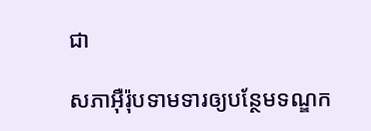ជា

សភាអ៊ឺរ៉ុបទាមទារឲ្យបន្ថែមទណ្ឌក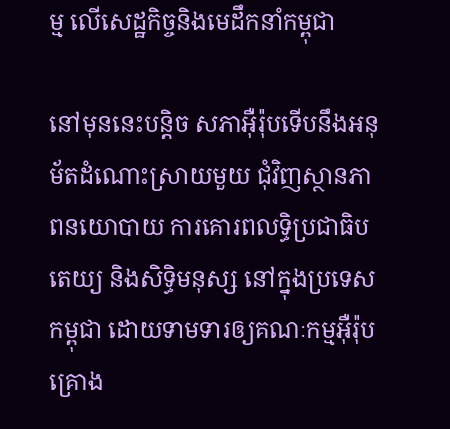ម្ម លើសេដ្ឋកិច្ចនិងមេដឹកនាំកម្ពុជា

នៅមុននេះបន្តិច សភាអ៊ឺរ៉ុបទើបនឹងអនុម័តដំណោះស្រាយមួយ ជុំវិញស្ថានភាពនយោបាយ ការគោរពលទ្ធិប្រជាធិបតេយ្យ និងសិទ្ធិមនុស្ស នៅក្នុងប្រទេសកម្ពុជា ដោយទាមទារឲ្យគណៈកម្មអ៊ឺរ៉ុប គ្រោង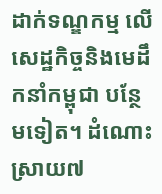ដាក់ទណ្ឌកម្ម លើសេដ្ឋកិច្ចនិងមេដឹកនាំកម្ពុជា បន្ថែមទៀត។ ដំណោះស្រាយ៧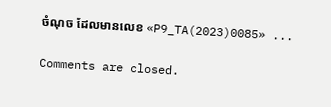ចំណុច ដែលមានលេខ «P9_TA(2023)0085» ...

Comments are closed.